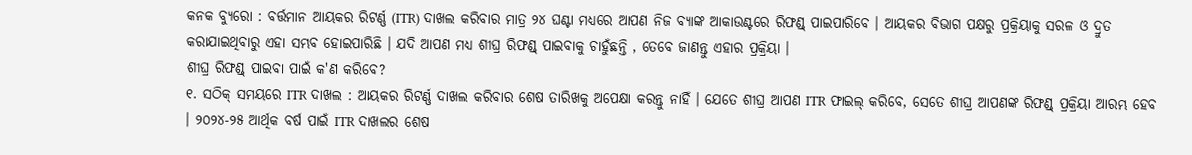କନକ ବ୍ୟୁରୋ : ବର୍ତ୍ତମାନ ଆୟକର ରିଟର୍ଣ୍ଣ (ITR) ଦାଖଲ କରିବାର ମାତ୍ର ୨୪ ଘଣ୍ଟା ମଧ୍ୟରେ ଆପଣ ନିଜ ବ୍ୟାଙ୍କ ଆକାଉଣ୍ଟରେ ରିଫଣ୍ଡ୍ ପାଇପାରିବେ । ଆୟକର ବିଭାଗ ପକ୍ଷରୁ ପ୍ରକ୍ରିୟାକୁ ସରଳ ଓ ଦ୍ରୁତ କରାଯାଇଥିବାରୁ ଏହା ସମ୍ଭବ ହୋଇପାରିଛି । ଯଦି ଆପଣ ମଧ୍ୟ ଶୀଘ୍ର ରିଫଣ୍ଡ୍ ପାଇବାକୁ ଚାହୁଁଛନ୍ତି , ତେବେ ଜାଣନ୍ତୁ ଏହାର ପ୍ରକ୍ରିୟା ।
ଶୀଘ୍ର ରିଫଣ୍ଡ୍ ପାଇବା ପାଇଁ କ'ଣ କରିବେ?
୧. ସଠିକ୍ ସମୟରେ ITR ଦାଖଲ : ଆୟକର ରିଟର୍ଣ୍ଣ ଦାଖଲ କରିବାର ଶେଷ ତାରିଖକୁ ଅପେକ୍ଷା କରନ୍ତୁ ନାହିଁ । ଯେତେ ଶୀଘ୍ର ଆପଣ ITR ଫାଇଲ୍ କରିବେ, ସେତେ ଶୀଘ୍ର ଆପଣଙ୍କ ରିଫଣ୍ଡ୍ ପ୍ରକ୍ରିୟା ଆରମ୍ଭ ହେବ । ୨୦୨୪-୨୫ ଆର୍ଥିକ ବର୍ଷ ପାଇଁ ITR ଦାଖଲର ଶେଷ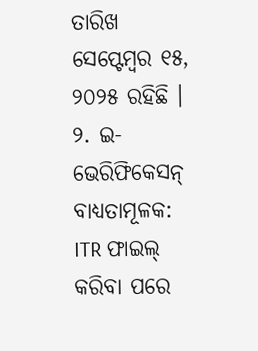ତାରିଖ ସେପ୍ଟେମ୍ବର ୧୫, ୨୦୨୫ ରହିଛି ।
୨. ଇ-ଭେରିଫିକେସନ୍ ବାଧ୍ୟତାମୂଳକ: ITR ଫାଇଲ୍ କରିବା ପରେ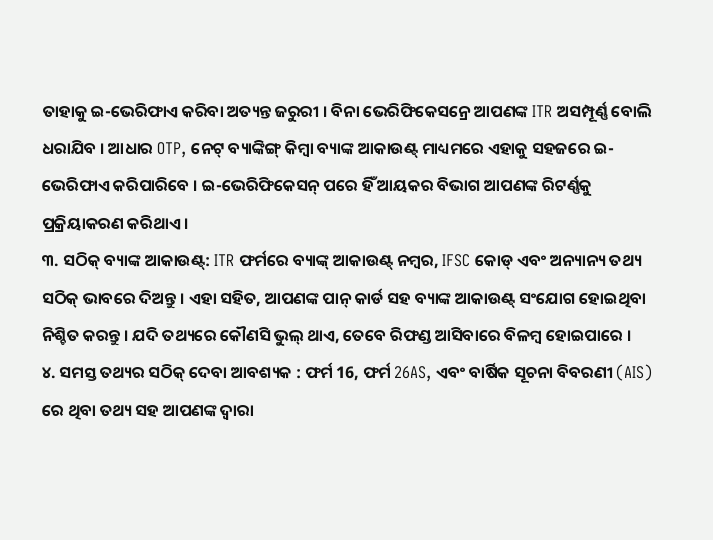ତାହାକୁ ଇ-ଭେରିଫାଏ କରିବା ଅତ୍ୟନ୍ତ ଜରୁରୀ । ବିନା ଭେରିଫିକେସନ୍ରେ ଆପଣଙ୍କ ITR ଅସମ୍ପୂର୍ଣ୍ଣ ବୋଲି ଧରାଯିବ । ଆଧାର OTP, ନେଟ୍ ବ୍ୟାଙ୍କିଙ୍ଗ୍ କିମ୍ବା ବ୍ୟାଙ୍କ ଆକାଉଣ୍ଟ୍ ମାଧ୍ୟମରେ ଏହାକୁ ସହଜରେ ଇ-ଭେରିଫାଏ କରିପାରିବେ । ଇ-ଭେରିଫିକେସନ୍ ପରେ ହିଁ ଆୟକର ବିଭାଗ ଆପଣଙ୍କ ରିଟର୍ଣ୍ଣକୁ ପ୍ରକ୍ରିୟାକରଣ କରିଥାଏ ।
୩. ସଠିକ୍ ବ୍ୟାଙ୍କ ଆକାଉଣ୍ଟ୍: ITR ଫର୍ମରେ ବ୍ୟାଙ୍କ୍ ଆକାଉଣ୍ଟ୍ ନମ୍ବର, IFSC କୋଡ୍ ଏବଂ ଅନ୍ୟାନ୍ୟ ତଥ୍ୟ ସଠିକ୍ ଭାବରେ ଦିଅନ୍ତୁ । ଏହା ସହିତ, ଆପଣଙ୍କ ପାନ୍ କାର୍ଡ ସହ ବ୍ୟାଙ୍କ ଆକାଉଣ୍ଟ୍ ସଂଯୋଗ ହୋଇଥିବା ନିଶ୍ଚିତ କରନ୍ତୁ । ଯଦି ତଥ୍ୟରେ କୌଣସି ଭୁଲ୍ ଥାଏ, ତେବେ ରିଫଣ୍ଡ ଆସିବାରେ ବିଳମ୍ବ ହୋଇପାରେ ।
୪. ସମସ୍ତ ତଥ୍ୟର ସଠିକ୍ ଦେବା ଆବଶ୍ୟକ : ଫର୍ମ 16, ଫର୍ମ 26AS, ଏବଂ ବାର୍ଷିକ ସୂଚନା ବିବରଣୀ (AIS) ରେ ଥିବା ତଥ୍ୟ ସହ ଆପଣଙ୍କ ଦ୍ଵାରା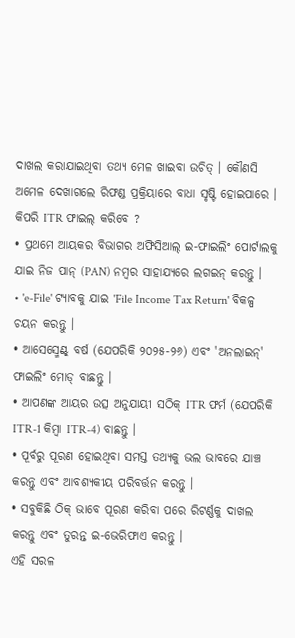ଦାଖଲ କରାଯାଇଥିବା ତଥ୍ୟ ମେଳ ଖାଇବା ଉଚିତ୍ । କୌଣସି ଅମେଳ ଦେଖାଗଲେ ରିଫଣ୍ଡ ପ୍ରକ୍ରିୟାରେ ବାଧା ସୃଷ୍ଟି ହୋଇପାରେ ।
କିପରି ITR ଫାଇଲ୍ କରିବେ ?
• ପ୍ରଥମେ ଆୟକର ବିଭାଗର ଅଫିସିଆଲ୍ ଇ-ଫାଇଲିଂ ପୋର୍ଟାଲକୁ ଯାଇ ନିଜ ପାନ୍ (PAN) ନମ୍ବର ସାହାଯ୍ୟରେ ଲଗଇନ୍ କରନ୍ତୁ ।
• 'e-File' ଟ୍ୟାବକୁ ଯାଇ 'File Income Tax Return' ବିକଳ୍ପ ଚୟନ କରନ୍ତୁ ।
• ଆସେସ୍ମେଣ୍ଟ୍ ବର୍ଷ (ଯେପରିକି ୨୦୨୫-୨୬) ଏବଂ 'ଅନଲାଇନ୍' ଫାଇଲିଂ ମୋଡ୍ ବାଛନ୍ତୁ ।
• ଆପଣଙ୍କ ଆୟର ଉତ୍ସ ଅନୁଯାୟୀ ସଠିକ୍ ITR ଫର୍ମ (ଯେପରିକି ITR-1 କିମ୍ବା ITR-4) ବାଛନ୍ତୁ ।
• ପୂର୍ବରୁ ପୂରଣ ହୋଇଥିବା ସମସ୍ତ ତଥ୍ୟକୁ ଭଲ ଭାବରେ ଯାଞ୍ଚ କରନ୍ତୁ ଏବଂ ଆବଶ୍ୟକୀୟ ପରିବର୍ତ୍ତନ କରନ୍ତୁ ।
• ସବୁକିଛି ଠିକ୍ ଭାବେ ପୂରଣ କରିବା ପରେ ରିଟର୍ଣ୍ଣକୁ ଦାଖଲ କରନ୍ତୁ ଏବଂ ତୁରନ୍ତ ଇ-ଭେରିଫାଏ କରନ୍ତୁ ।
ଏହି ସରଳ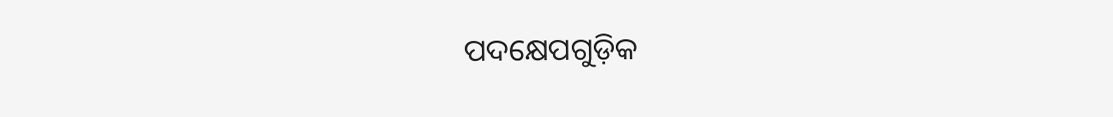ପଦକ୍ଷେପଗୁଡ଼ିକ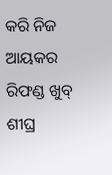କରି ନିଜ ଆୟକର ରିଫଣ୍ଡ ଖୁବ୍ ଶୀଘ୍ର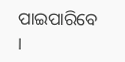ପାଇପାରିବେ ।